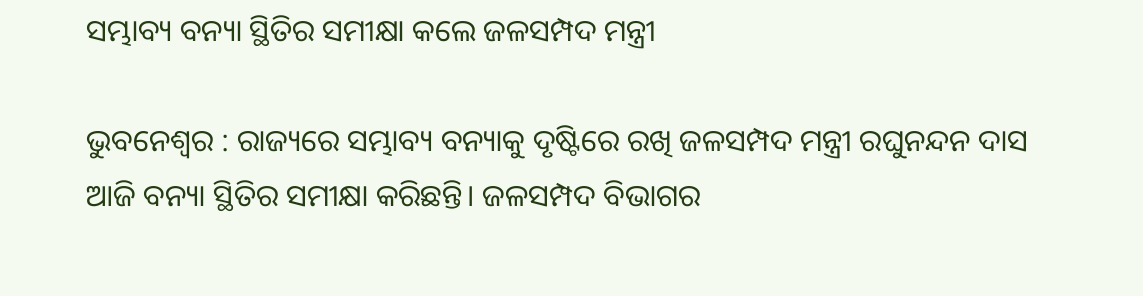ସମ୍ଭାବ୍ୟ ବନ୍ୟା ସ୍ଥିତିର ସମୀକ୍ଷା କଲେ ଜଳସମ୍ପଦ ମନ୍ତ୍ରୀ

ଭୁବନେଶ୍ବର : ରାଜ୍ୟରେ ସମ୍ଭାବ୍ୟ ବନ୍ୟାକୁ ଦୃଷ୍ଟିରେ ରଖି ଜଳସମ୍ପଦ ମନ୍ତ୍ରୀ ରଘୁନନ୍ଦନ ଦାସ ଆଜି ବନ୍ୟା ସ୍ଥିତିର ସମୀକ୍ଷା କରିଛନ୍ତି। ଜଳସମ୍ପଦ ବିଭାଗର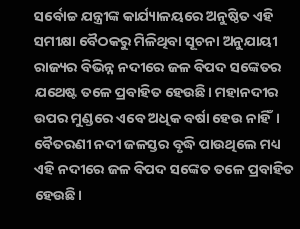ସର୍ବୋଚ୍ଚ ଯନ୍ତ୍ରୀଙ୍କ କାର୍ଯ୍ୟାଳୟରେ ଅନୁଷ୍ଠିତ ଏହି ସମୀକ୍ଷା ବୈଠକରୁ ମିଳିଥିବା ସୂଚନା ଅନୁଯାୟୀ ରାଜ୍ୟର ବିଭିନ୍ନ ନଦୀରେ ଜଳ ବିପଦ ସଙ୍କେତର ଯଥେଷ୍ଟ ତଳେ ପ୍ରବାହିତ ହେଉଛି। ମହାନଦୀର ଉପର ମୁଣ୍ଡରେ ଏବେ ଅଧିକ ବର୍ଷା ହେଉ ନାହିଁ। ବୈତରଣୀ ନଦୀ ଜଳସ୍ତର ବୃଦ୍ଧି ପାଉଥିଲେ ମଧ୍ୟ ଏହି ନଦୀରେ ଜଳ ବିପଦ ସଙ୍କେତ ତଳେ ପ୍ରବାହିତ ହେଉଛି।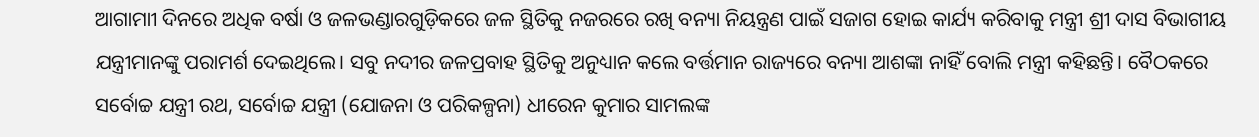ଆଗାମାୀ ଦିନରେ ଅଧିକ ବର୍ଷା ଓ ଜଳଭଣ୍ଡାରଗୁଡ଼ିକରେ ଜଳ ସ୍ଥିତିକୁ ନଜରରେ ରଖି ବନ୍ୟା ନିୟନ୍ତ୍ରଣ ପାଇଁ ସଜାଗ ହୋଇ କାର୍ଯ୍ୟ କରିବାକୁ ମନ୍ତ୍ରୀ ଶ୍ରୀ ଦାସ ବିଭାଗୀୟ ଯନ୍ତ୍ରୀମାନଙ୍କୁ ପରାମର୍ଶ ଦେଇଥିଲେ। ସବୁ ନଦୀର ଜଳପ୍ରବାହ ସ୍ଥିତିକୁ ଅନୁଧ୍ୟାନ କଲେ ବର୍ତ୍ତମାନ ରାଜ୍ୟରେ ବନ୍ୟା ଆଶଙ୍କା ନାହିଁ ବୋଲି ମନ୍ତ୍ରୀ କହିଛନ୍ତି। ବୈଠକରେ ସର୍ବୋଚ୍ଚ ଯନ୍ତ୍ରୀ ରଥ, ସର୍ବୋଚ୍ଚ ଯନ୍ତ୍ରୀ (ଯୋଜନା ଓ ପରିକଳ୍ପନା) ଧୀରେନ କୁମାର ସାମଲଙ୍କ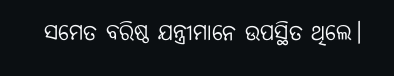ସମେତ ବରିଷ୍ଠ ଯନ୍ତ୍ରୀମାନେ ଉପସ୍ଥିତ ଥିଲେ।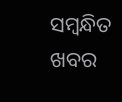ସମ୍ବନ୍ଧିତ ଖବର